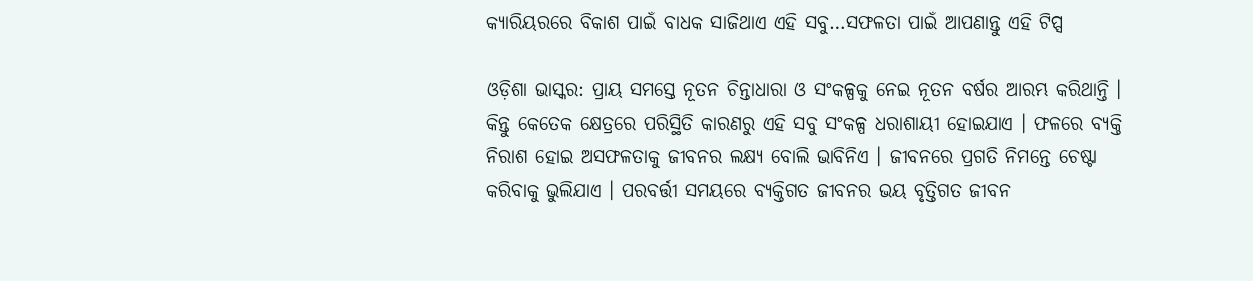କ୍ୟାରିୟରରେ ବିକାଶ ପାଇଁ ବାଧକ ସାଜିଥାଏ ଏହି ସବୁ…ସଫଳତା ପାଇଁ ଆପଣାନ୍ତୁ ଏହି ଟିପ୍ସ

ଓଡ଼ିଶା ଭାସ୍କର: ପ୍ରାୟ ସମସ୍ତେ ନୂତନ ଚିନ୍ତାଧାରା ଓ ସଂକଳ୍ପକୁ ନେଇ ନୂତନ ବର୍ଷର ଆରମ୍ଭ କରିଥାନ୍ତି । କିନ୍ତୁ କେତେକ କ୍ଷେତ୍ରରେ ପରିସ୍ଥିତି କାରଣରୁ ଏହି ସବୁ ସଂକଳ୍ପ ଧରାଶାୟୀ ହୋଇଯାଏ । ଫଳରେ ବ୍ୟକ୍ତି ନିରାଶ ହୋଇ ଅସଫଳତାକୁ ଜୀବନର ଲକ୍ଷ୍ୟ ବୋଲି ଭାବିନିଏ । ଜୀବନରେ ପ୍ରଗତି ନିମନ୍ତେ ଚେଷ୍ଟା କରିବାକୁ ଭୁଲିଯାଏ । ପରବର୍ତ୍ତୀ ସମୟରେ ବ୍ୟକ୍ତିଗତ ଜୀବନର ଭୟ ବୃତ୍ତିଗତ ଜୀବନ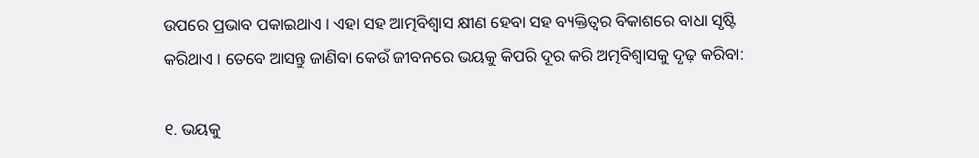ଉପରେ ପ୍ରଭାବ ପକାଇଥାଏ । ଏହା ସହ ଆତ୍ମବିଶ୍ୱାସ କ୍ଷୀଣ ହେବା ସହ ବ୍ୟକ୍ତିତ୍ୱର ବିକାଶରେ ବାଧା ସୃଷ୍ଟି କରିଥାଏ । ତେବେ ଆସନ୍ତୁ ଜାଣିବା କେଉଁ ଜୀବନରେ ଭୟକୁ କିପରି ଦୂର କରି ଅତ୍ମବିଶ୍ୱାସକୁ ଦୃଢ଼ କରିବା:

୧. ଭୟକୁ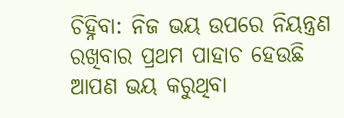ଚିହ୍ନିବା: ନିଜ ଭୟ ଉପରେ ନିୟନ୍ତ୍ରଣ ରଖିବାର ପ୍ରଥମ ପାହାଚ ହେଉଛି ଆପଣ ଭୟ କରୁଥିବା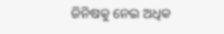ଜିନିଷକୁ ନେଇ ଅଧିକ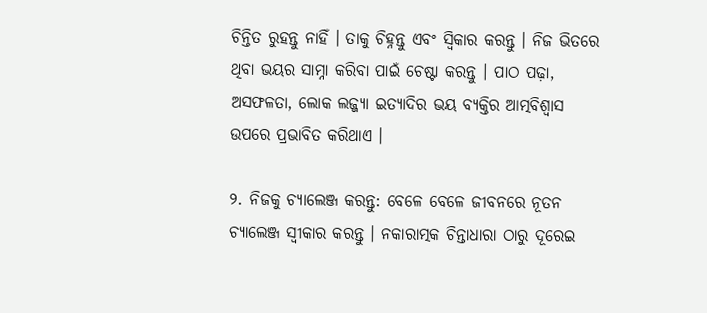ଚିନ୍ତିତ ରୁହନ୍ତୁ ନାହିଁ । ତାକୁ ଚିହ୍ନନ୍ତୁ ଏବଂ ସ୍ୱିକାର କରନ୍ତୁ । ନିଜ ଭିତରେ ଥିବା ଭୟର ସାମ୍ନା କରିବା ପାଇଁ ଚେଷ୍ଟା କରନ୍ତୁ । ପାଠ ପଢ଼ା, ଅସଫଳତା, ଲୋକ ଲଜ୍ଜ୍ୟା ଇତ୍ୟାଦିର ଭୟ ବ୍ୟକ୍ତିର ଆତ୍ମବିଶ୍ୱାସ ଉପରେ ପ୍ରଭାବିତ କରିଥାଏ ।

୨. ନିଜକୁ ଚ୍ୟାଲେଞ୍ଜ କରନ୍ତୁ: ବେଳେ ବେଳେ ଜୀବନରେ ନୂତନ ଚ୍ୟାଲେଞ୍ଜ ସ୍ୱୀକାର କରନ୍ତୁ । ନକାରାତ୍ମକ ଚିନ୍ତାଧାରା ଠାରୁ ଦୂରେଇ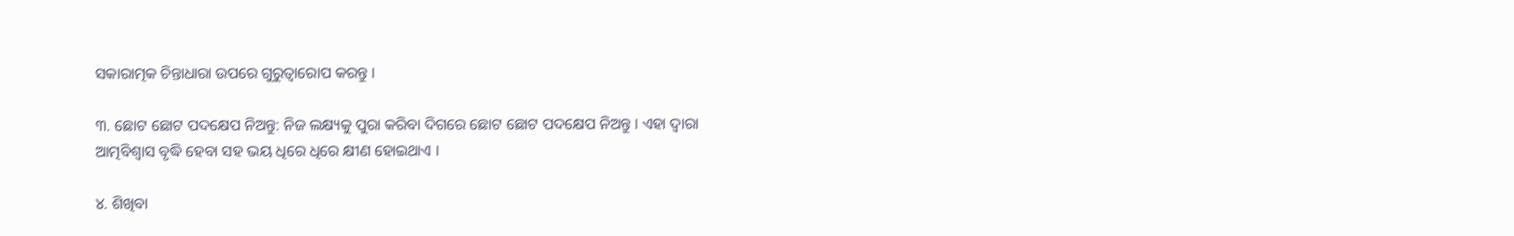ସକାରାତ୍ମକ ଚିନ୍ତାଧାରା ଉପରେ ଗୁରୁତ୍ୱାରୋପ କରନ୍ତୁ ।

୩. ଛୋଟ ଛୋଟ ପଦକ୍ଷେପ ନିଅନ୍ତୁ: ନିଜ ଲକ୍ଷ୍ୟକୁ ପୁରା କରିବା ଦିଗରେ ଛୋଟ ଛୋଟ ପଦକ୍ଷେପ ନିଅନ୍ତୁ । ଏହା ଦ୍ୱାରା ଆତ୍ମବିଶ୍ୱାସ ବୃଦ୍ଧି ହେବା ସହ ଭୟ ଧିରେ ଧିରେ କ୍ଷୀଣ ହୋଇଥାଏ ।

୪. ଶିଖିବା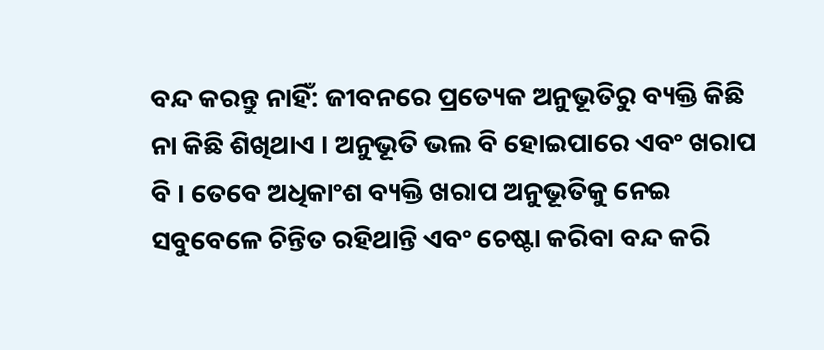ବନ୍ଦ କରନ୍ତୁ ନାହିଁ: ଜୀବନରେ ପ୍ରତ୍ୟେକ ଅନୁଭୂତିରୁ ବ୍ୟକ୍ତି କିଛି ନା କିଛି ଶିଖିଥାଏ । ଅନୁଭୂତି ଭଲ ବି ହୋଇପାରେ ଏବଂ ଖରାପ ବି । ତେବେ ଅଧିକାଂଶ ବ୍ୟକ୍ତି ଖରାପ ଅନୁଭୂତିକୁ ନେଇ ସବୁବେଳେ ଚିନ୍ତିତ ରହିଥାନ୍ତି ଏବଂ ଚେଷ୍ଟା କରିବା ବନ୍ଦ କରି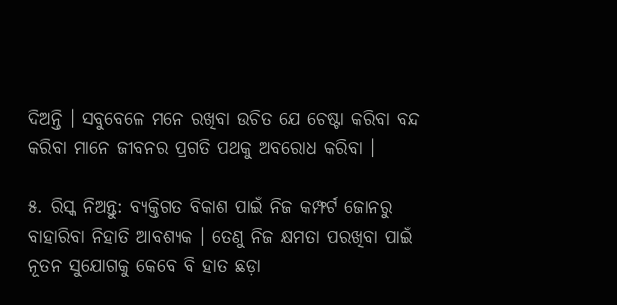ଦିଅନ୍ତି । ସବୁବେଳେ ମନେ ରଖିବା ଉଚିତ ଯେ ଚେଷ୍ଟା କରିବା ବନ୍ଦ କରିବା ମାନେ ଜୀବନର ପ୍ରଗତି ପଥକୁ ଅବରୋଧ କରିବା ।

୫. ରିସ୍କ ନିଅନ୍ତୁ: ବ୍ୟକ୍ତିଗତ ବିକାଶ ପାଇଁ ନିଜ କମ୍ଫର୍ଟ ଜୋନରୁ ବାହାରିବା ନିହାତି ଆବଶ୍ୟକ । ତେଣୁ ନିଜ କ୍ଷମତା ପରଖିବା ପାଇଁ ନୂତନ ସୁଯୋଗକୁ କେବେ ବି ହାତ ଛଡ଼ା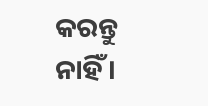କରନ୍ତୁ ନାହିଁ ।